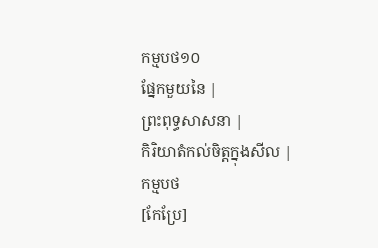កម្មបថ១០
ផ្នែកមួយនៃ |
ព្រះពុទ្ធសាសនា |
កិរិយាតំកល់ចិត្តក្នុងសីល |
កម្មបថ
[កែប្រែ]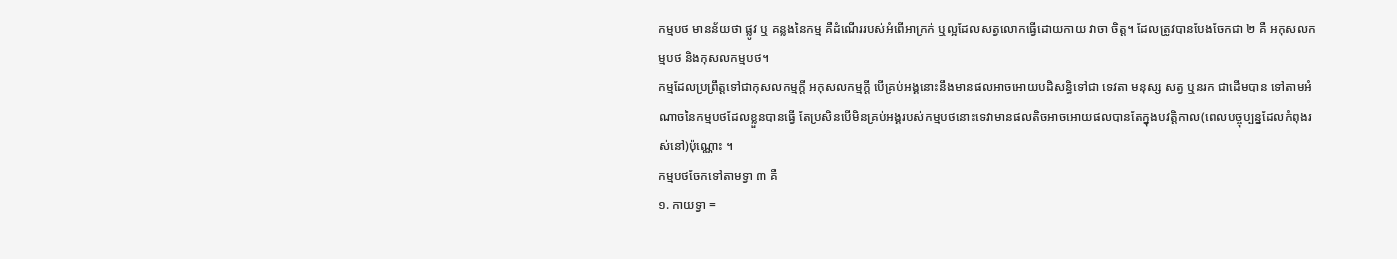កម្មបថ មានន័យថា ផ្លូវ ឬ គន្លងនៃកម្ម គឺដំណើររបស់អំពើអាក្រក់ ឬល្អដែលសត្វលោកធ្វើដោយកាយ វាចា ចិត្ត។ ដែលត្រូវបានបែងចែកជា ២ គឺ អកុសលកម្មបថ និងកុសលកម្មបថ។
កម្មដែលប្រព្រឹត្តទៅជាកុសលកម្មក្ដី អកុសលកម្មក្ដី បើគ្រប់អង្គនោះនឹងមានផលអាចអោយបដិសន្ធិទៅជា ទេវតា មនុស្ស សត្វ ឬនរក ជាដើមបាន ទៅតាមអំណាចនៃកម្មបថដែលខ្លួនបានធ្វើ តែប្រសិនបើមិនគ្រប់អង្គរបស់កម្មបថនោះទេវាមានផលតិចអាចអោយផលបានតែក្នុងបវត្តិកាល(ពេលបច្ចុប្បន្នដែលកំពុងរស់នៅ)ប៉ុណ្ណោះ ។
កម្មបថចែកទៅតាមទ្វា ៣ គឺ
១. កាយទ្វា =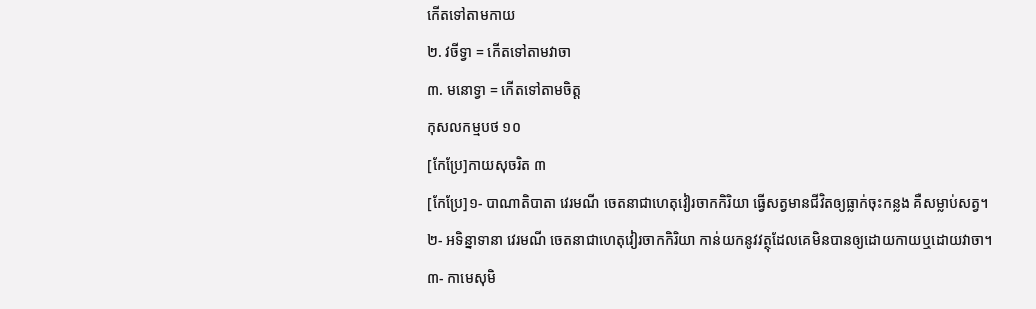កើតទៅតាមកាយ
២. វចីទ្វា = កើតទៅតាមវាចា
៣. មនោទ្វា = កើតទៅតាមចិត្ត
កុសលកម្មបថ ១០
[កែប្រែ]កាយសុចរិត ៣
[កែប្រែ]១- បាណាតិបាតា វេរមណី ចេតនាជាហេតុវៀរចាកកិរិយា ធ្វើសត្វមានជីវិតឲ្យធ្លាក់ចុះកន្លង គឺសម្លាប់សត្វ។
២- អទិន្នាទានា វេរមណី ចេតនាជាហេតុវៀរចាកកិរិយា កាន់យកនូវវត្ថុដែលគេមិនបានឲ្យដោយកាយឬដោយវាចា។
៣- កាមេសុមិ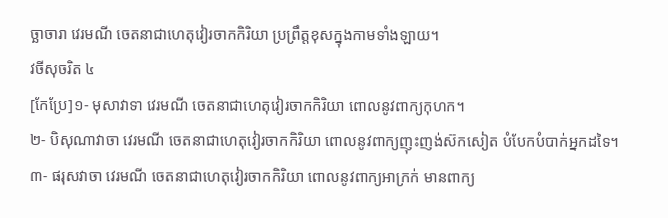ច្ឆាចារា វេរមណី ចេតនាជាហេតុវៀរចាកកិរិយា ប្រព្រឹត្តខុសក្នុងកាមទាំងឡាយ។
វចីសុចរិត ៤
[កែប្រែ]១- មុសាវាទា វេរមណី ចេតនាជាហេតុវៀរចាកកិរិយា ពោលនូវពាក្យកុហក។
២- បិសុណាវាចា វេរមណី ចេតនាជាហេតុវៀរចាកកិរិយា ពោលនូវពាក្យញុះញង់ស៊កសៀត បំបែកបំបាក់អ្នកដទៃ។
៣- ផរុសវាចា វេរមណី ចេតនាជាហេតុវៀរចាកកិរិយា ពោលនូវពាក្យអាក្រក់ មានពាក្យ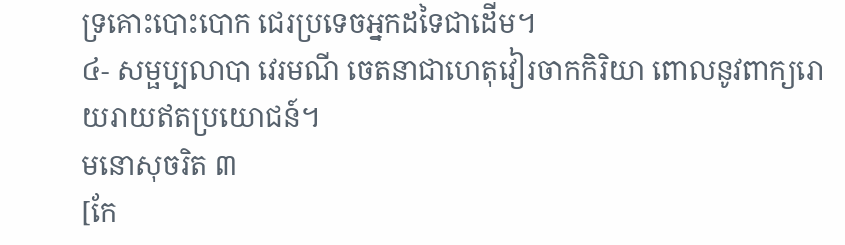ទ្រគោះបោះបោក ជេរប្រទេចអ្នកដទៃជាដើម។
៤- សម្ផប្បលាបា វេរមណី ចេតនាជាហេតុវៀរចាកកិរិយា ពោលនូវពាក្យរោយរាយឥតប្រយោជន៍។
មនោសុចរិត ៣
[កែ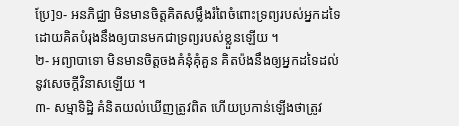ប្រែ]១- អនភិជ្ឈា មិនមានចិត្តគិតសម្លឹងរំពៃចំពោះទ្រព្យរបស់អ្នកដទៃ ដោយគិតបំរុងនឹងឲ្យបានមកជាទ្រព្យរបស់ខ្លួនឡើយ ។
២- អព្យាបាទោ មិនមានចិត្តចងគំនុំគុំគួន គិតប៉ងនឹងឲ្យអ្នកដទៃដល់នូវសេចក្តីវិនាសឡើយ ។
៣- សម្មាទិដ្ឋិ គំនិតយល់ឃើញត្រូវពិត ហើយប្រកាន់ឡើងថាត្រូវ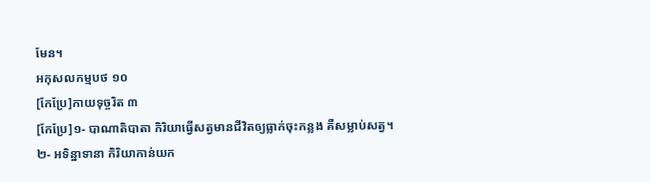មែន។
អកុសលកម្មបថ ១០
[កែប្រែ]កាយទុច្ចរិត ៣
[កែប្រែ]១- បាណាតិបាតា កិរិយាធ្វើសត្វមានជីវិតឲ្យធ្លាក់ចុះកន្លង គឺសម្លាប់សត្វ។
២- អទិន្នាទានា កិរិយាកាន់យក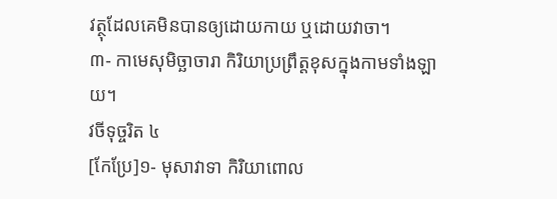វត្ថុដែលគេមិនបានឲ្យដោយកាយ ឬដោយវាចា។
៣- កាមេសុមិច្ឆាចារា កិរិយាប្រព្រឹត្តខុសក្នុងកាមទាំងឡាយ។
វចីទុច្ចរិត ៤
[កែប្រែ]១- មុសាវាទា កិរិយាពោល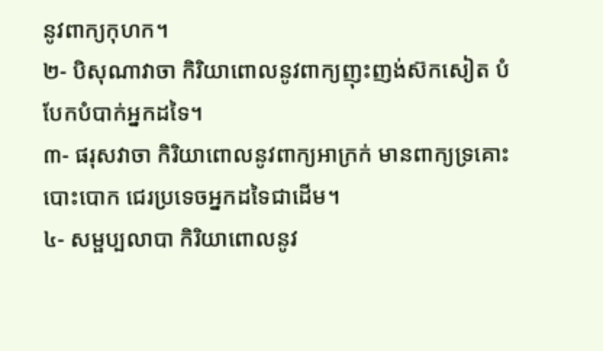នូវពាក្យកុហក។
២- បិសុណាវាចា កិរិយាពោលនូវពាក្យញុះញង់ស៊កសៀត បំបែកបំបាក់អ្នកដទៃ។
៣- ផរុសវាចា កិរិយាពោលនូវពាក្យអាក្រក់ មានពាក្យទ្រគោះបោះបោក ជេរប្រទេចអ្នកដទៃជាដើម។
៤- សម្ផប្បលាបា កិរិយាពោលនូវ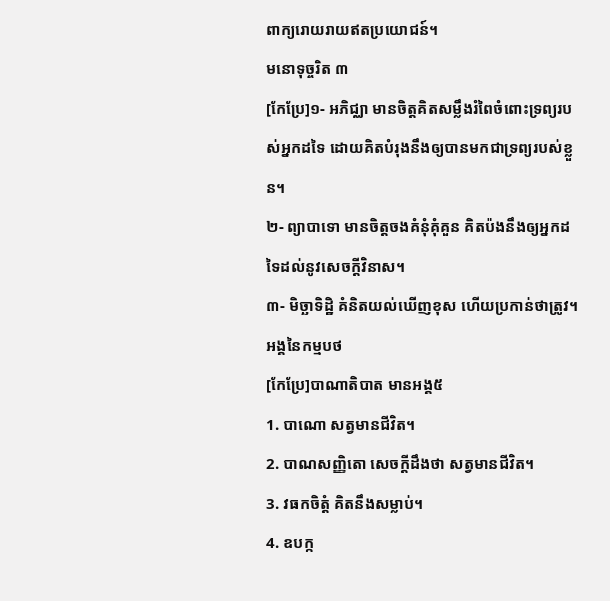ពាក្យរោយរាយឥតប្រយោជន៍។
មនោទុច្ចរិត ៣
[កែប្រែ]១- អភិជ្ឈា មានចិត្តគិតសម្លឹងរំពៃចំពោះទ្រព្យរបស់អ្នកដទៃ ដោយគិតបំរុងនឹងឲ្យបានមកជាទ្រព្យរបស់ខ្លួន។
២- ព្យាបាទោ មានចិត្តចងគំនុំគុំគួន គិតប៉ងនឹងឲ្យអ្នកដទៃដល់នូវសេចក្តីវិនាស។
៣- មិច្ឆាទិដ្ឋិ គំនិតយល់ឃើញខុស ហើយប្រកាន់ថាត្រូវ។
អង្គនៃកម្មបថ
[កែប្រែ]បាណាតិបាត មានអង្គ៥
1. បាណោ សត្វមានជីវិត។
2. បាណសញ្ញិតោ សេចក្តីដឹងថា សត្វមានជីវិត។
3. វធកចិត្តំ គិតនឹងសម្លាប់។
4. ឧបក្ក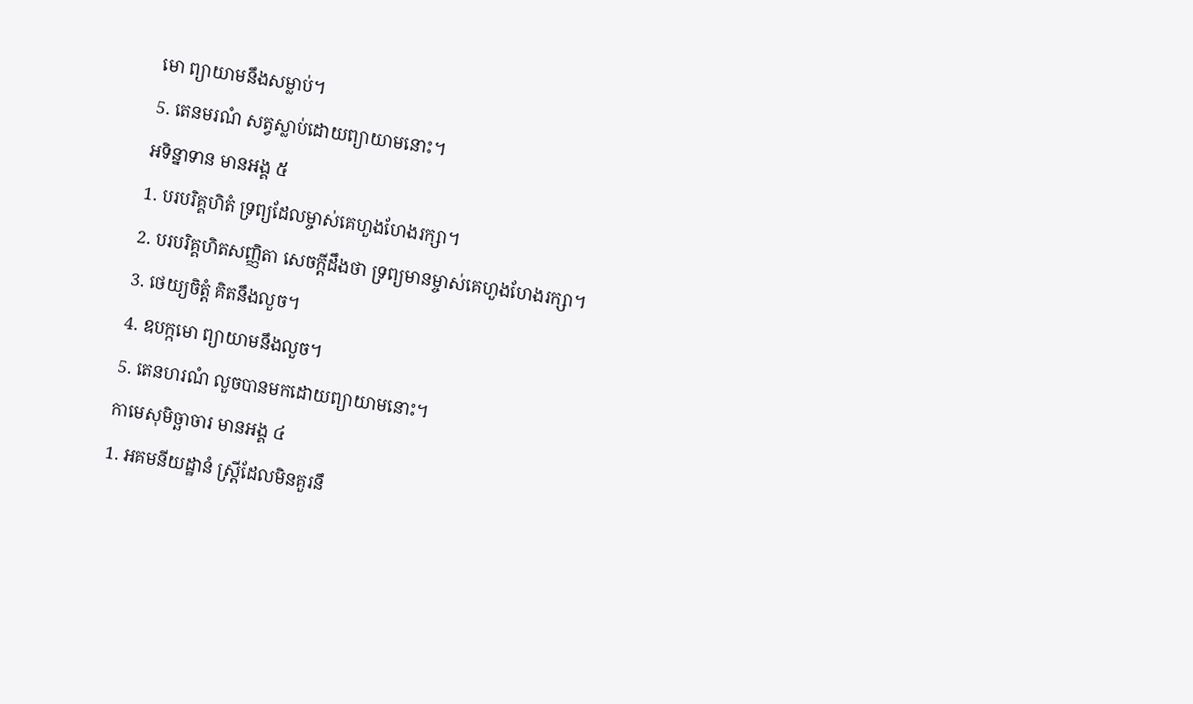មោ ព្យាយាមនឹងសម្លាប់។
5. តេនមរណំ សត្វស្លាប់ដោយព្យាយាមនោះ។
អទិន្នាទាន មានអង្គ ៥
1. បរបរិគ្គហិតំ ទ្រព្យដែលម្ចាស់គេហួងហែងរក្សា។
2. បរបរិគ្គហិតសញ្ញិតា សេចក្តីដឹងថា ទ្រព្យមានម្ចាស់គេហួងហែងរក្សា។
3. ថេយ្យចិត្តំ គិតនឹងលួច។
4. ឧបក្កមោ ព្យាយាមនឹងលួច។
5. តេនហរណំ លួចបានមកដោយព្យាយាមនោះ។
កាមេសុមិច្ឆាចារ មានអង្គ ៤
1. អគមនីយដ្ឋានំ ស្ត្រីដែលមិនគួរនឹ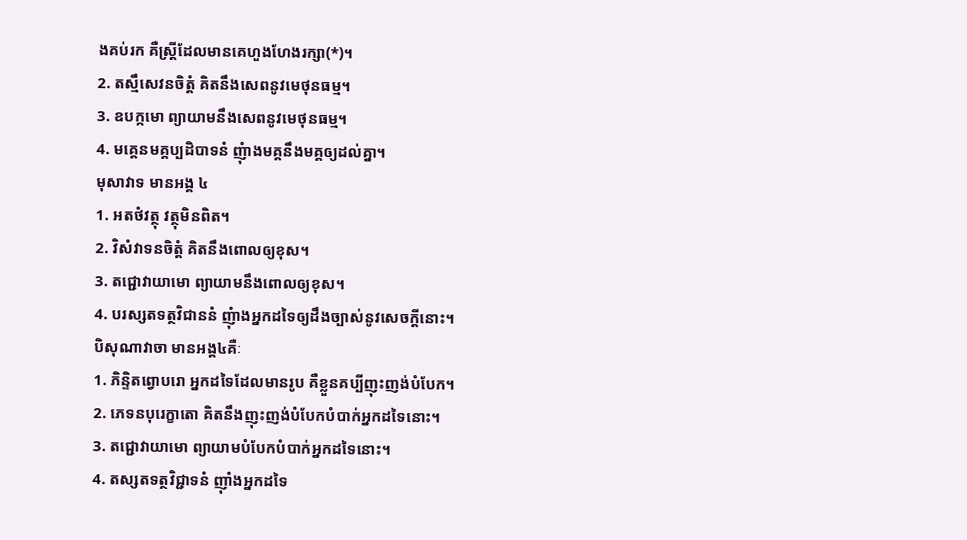ងគប់រក គឺស្ត្រីដែលមានគេហួងហែងរក្សា(*)។
2. តស្មឹសេវនចិត្តំ គិតនឹងសេពនូវមេថុនធម្ម។
3. ឧបក្កមោ ព្យាយាមនឹងសេពនូវមេថុនធម្ម។
4. មគ្គេនមគ្គប្បដិបាទនំ ញុំាងមគ្គនឹងមគ្គឲ្យដល់គ្នា។
មុសាវាទ មានអង្គ ៤
1. អតថំវត្ថុ វត្ថុមិនពិត។
2. វិសំវាទនចិត្តំ គិតនឹងពោលឲ្យខុស។
3. តជ្ជោវាយាមោ ព្យាយាមនឹងពោលឲ្យខុស។
4. បរស្សតទត្ថវិជាននំ ញុំាងអ្នកដទៃឲ្យដឹងច្បាស់នូវសេចក្តីនោះ។
បិសុណាវាចា មានអង្គ៤គឺៈ
1. ភិន្ទិតព្វោបរោ អ្នកដទៃដែលមានរូប គឺខ្លួនគប្បីញុះញង់បំបែក។
2. ភេទនបុរេក្ខាតោ គិតនឹងញុះញង់បំបែកបំបាក់អ្នកដទៃនោះ។
3. តជ្ជោវាយាមោ ព្យាយាមបំបែកបំបាក់អ្នកដទៃនោះ។
4. តស្សតទត្ថវិជ្ជាទនំ ញ៉ាំងអ្នកដទៃ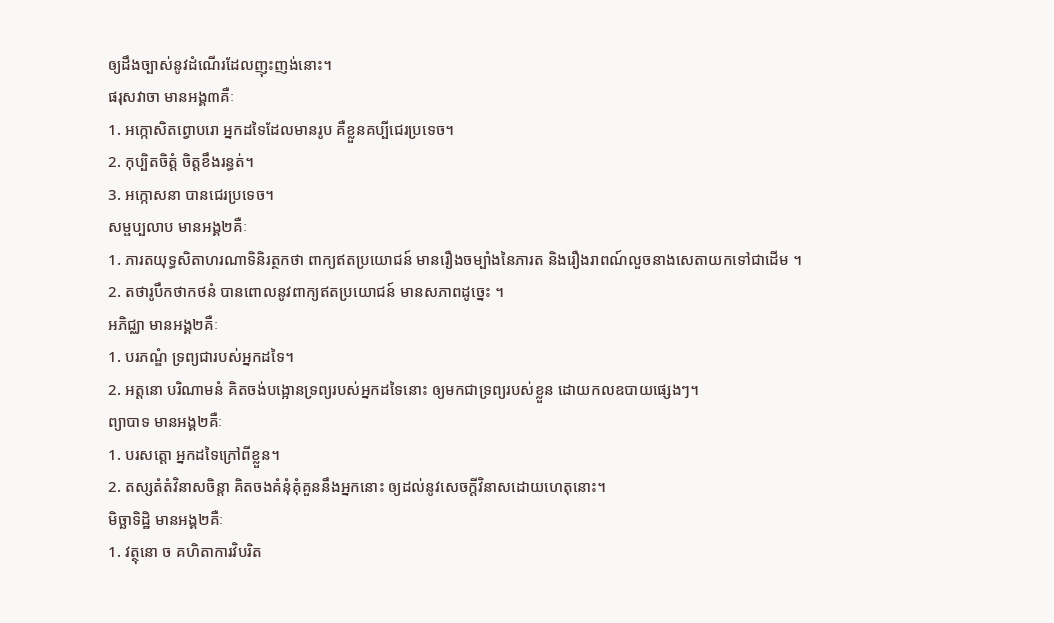ឲ្យដឹងច្បាស់នូវដំណើរដែលញុះញង់នោះ។
ផរុសវាចា មានអង្គ៣គឺៈ
1. អក្កោសិតព្វោបរោ អ្នកដទៃដែលមានរូប គឺខ្លួនគប្បីជេរប្រទេច។
2. កុប្បិតចិត្តំ ចិត្តខឹងរន្ធត់។
3. អក្កោសនា បានជេរប្រទេច។
សម្ផប្បលាប មានអង្គ២គឺៈ
1. ភារតយុទ្ធសិតាហរណាទិនិរត្ថកថា ពាក្យឥតប្រយោជន៍ មានរឿងចម្បាំងនៃភារត និងរឿងរាពណ៍លួចនាងសេតាយកទៅជាដើម ។
2. តថារូបឹកថាកថនំ បានពោលនូវពាក្យឥតប្រយោជន៍ មានសភាពដូច្នេះ ។
អភិជ្ឈា មានអង្គ២គឺៈ
1. បរភណ្ឌំ ទ្រព្យជារបស់អ្នកដទៃ។
2. អត្តនោ បរិណាមនំ គិតចង់បង្អោនទ្រព្យរបស់អ្នកដទៃនោះ ឲ្យមកជាទ្រព្យរបស់ខ្លួន ដោយកលឧបាយផ្សេងៗ។
ព្យាបាទ មានអង្គ២គឺៈ
1. បរសត្តោ អ្នកដទៃក្រៅពីខ្លួន។
2. តស្សតំតំវិនាសចិន្តា គិតចងគំនុំគុំគួននឹងអ្នកនោះ ឲ្យដល់នូវសេចក្តីវិនាសដោយហេតុនោះ។
មិច្ឆាទិដ្ឋិ មានអង្គ២គឺៈ
1. វត្ថុនោ ច គហិតាការវិបរិត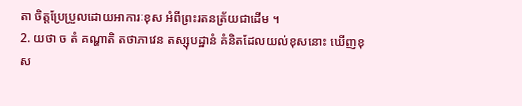តា ចិត្តប្រែប្រួលដោយអាការៈខុស អំពីព្រះរតនត្រ័យជាដើម ។
2. យថា ច តំ គណ្ហាតិ តថាភាវេន តស្សុបដ្ឋានំ គំនិតដែលយល់ខុសនោះ ឃើញខុស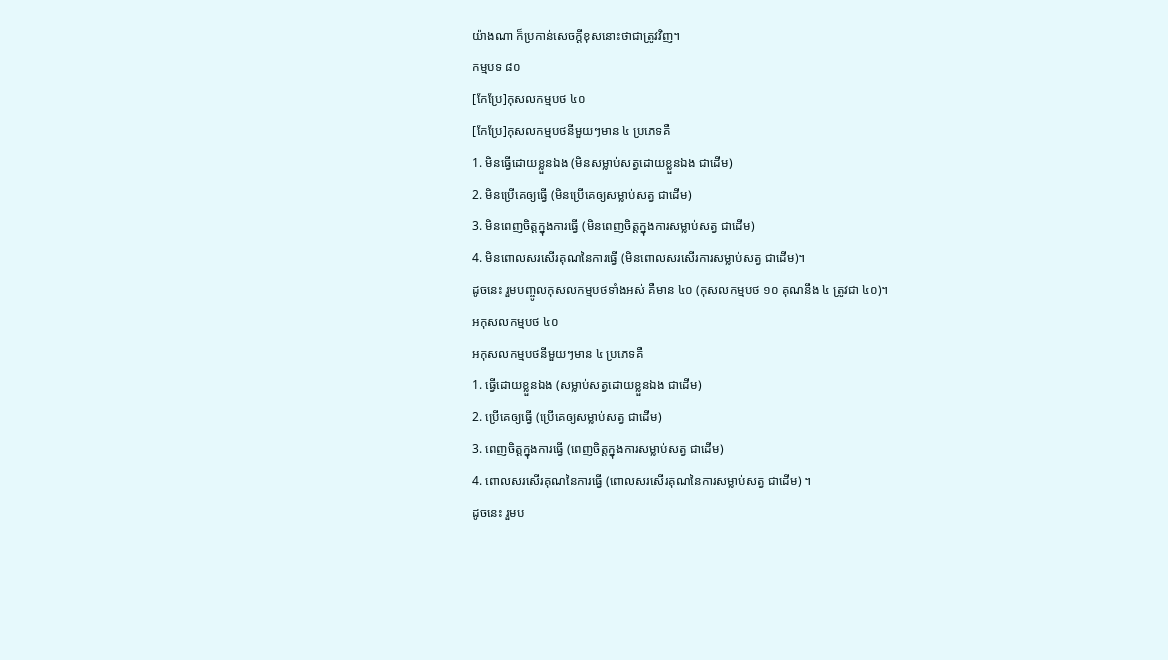យ៉ាងណា ក៏ប្រកាន់សេចក្តីខុសនោះថាជាត្រូវវិញ។
កម្មបទ ៨០
[កែប្រែ]កុសលកម្មបថ ៤០
[កែប្រែ]កុសលកម្មបថនីមួយៗមាន ៤ ប្រភេទគឺ
1. មិនធ្វើដោយខ្លួនឯង (មិនសម្លាប់សត្វដោយខ្លួនឯង ជាដើម)
2. មិនប្រើគេឲ្យធ្វើ (មិនប្រើគេឲ្យសម្លាប់សត្វ ជាដើម)
3. មិនពេញចិត្តក្នុងការធ្វើ (មិនពេញចិត្តក្នុងការសម្លាប់សត្វ ជាដើម)
4. មិនពោលសរសើរគុណនៃការធ្វើ (មិនពោលសរសើរការសម្លាប់សត្វ ជាដើម)។
ដូចនេះ រួមបញ្ចូលកុសលកម្មបថទាំងអស់ គឺមាន ៤០ (កុសលកម្មបថ ១០ គុណនឹង ៤ ត្រូវជា ៤០)។
អកុសលកម្មបថ ៤០
អកុសលកម្មបថនីមួយៗមាន ៤ ប្រភេទគឺ
1. ធ្វើដោយខ្លួនឯង (សម្លាប់សត្វដោយខ្លួនឯង ជាដើម)
2. ប្រើគេឲ្យធ្វើ (ប្រើគេឲ្យសម្លាប់សត្វ ជាដើម)
3. ពេញចិត្តក្នុងការធ្វើ (ពេញចិត្តក្នុងការសម្លាប់សត្វ ជាដើម)
4. ពោលសរសើរគុណនៃការធ្វើ (ពោលសរសើរគុណនៃការសម្លាប់សត្វ ជាដើម) ។
ដូចនេះ រួមប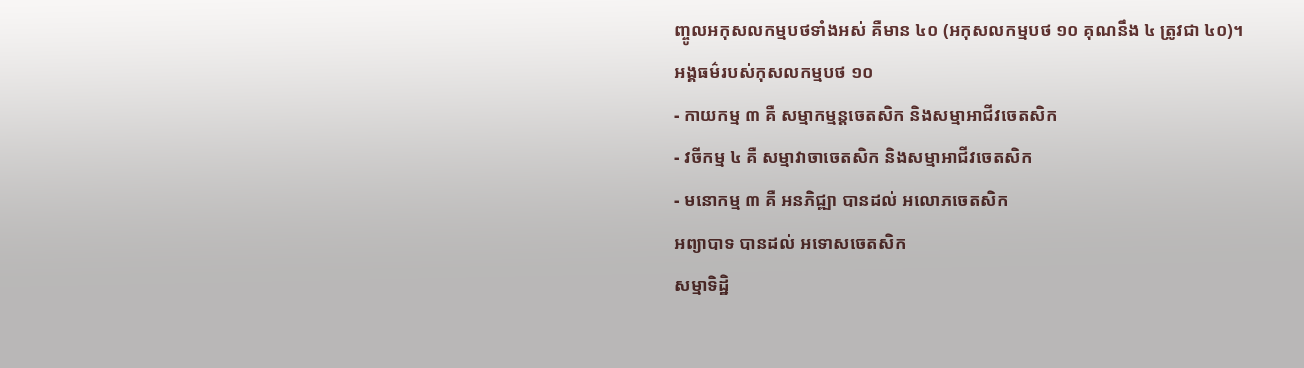ញ្ចូលអកុសលកម្មបថទាំងអស់ គឺមាន ៤០ (អកុសលកម្មបថ ១០ គុណនឹង ៤ ត្រូវជា ៤០)។
អង្គធម៌របស់កុសលកម្មបថ ១០
- កាយកម្ម ៣ គឺ សម្មាកម្មន្តចេតសិក និងសម្មាអាជីវចេតសិក
- វចីកម្ម ៤ គឺ សម្មាវាចាចេតសិក និងសម្មាអាជីវចេតសិក
- មនោកម្ម ៣ គឺ អនភិជ្ឍា បានដល់ អលោភចេតសិក
អព្យាបាទ បានដល់ អទោសចេតសិក
សម្មាទិដ្ឋិ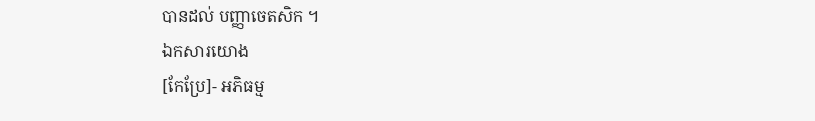បានដល់ បញ្ញាចេតសិក ។
ឯកសារយោង
[កែប្រែ]- អភិធម្ម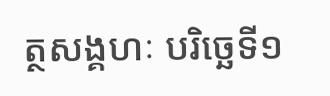ត្ថសង្គហៈ បរិច្ឆេទី១